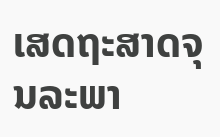ເສດຖະສາດຈຸນລະພາ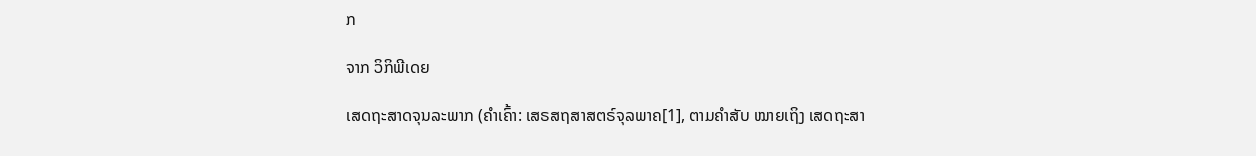ກ

ຈາກ ວິກິພີເດຍ

ເສດຖະສາດຈຸນລະພາກ (ຄຳເຄົ້າ: ເສຣສຖສາສຕຣ໌ຈຸລພາຄ[1], ຕາມຄຳສັບ ໝາຍເຖິງ ເສດຖະສາ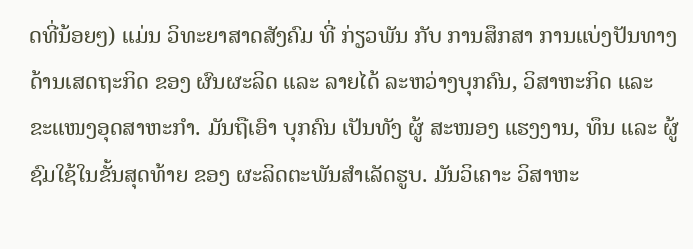ດທີ່ນ້ອຍໆ) ແມ່ນ ວິທະຍາສາດສັງຄົມ ທີ່ ກ່ຽວພັນ ກັບ ການສຶກສາ ການແບ່ງປັນທາງດ້ານເສດຖະກິດ ຂອງ ຜົນຜະລິດ ແລະ ລາຍໄດ້ ລະຫວ່າງບຸກຄົນ, ວິສາຫະກິດ ແລະ ຂະແໜງອຸດສາຫະກຳ. ມັນຖືເອົາ ບຸກຄົນ ເປັນທັງ ຜູ້ ສະໜອງ ແຮງງານ, ທຶນ ແລະ ຜູ້ຊົມໃຊ້ໃນຂັ້ນສຸດທ້າຍ ຂອງ ຜະລິດຕະພັນສຳເລັດຮູບ. ມັນວິເຄາະ ວິສາຫະ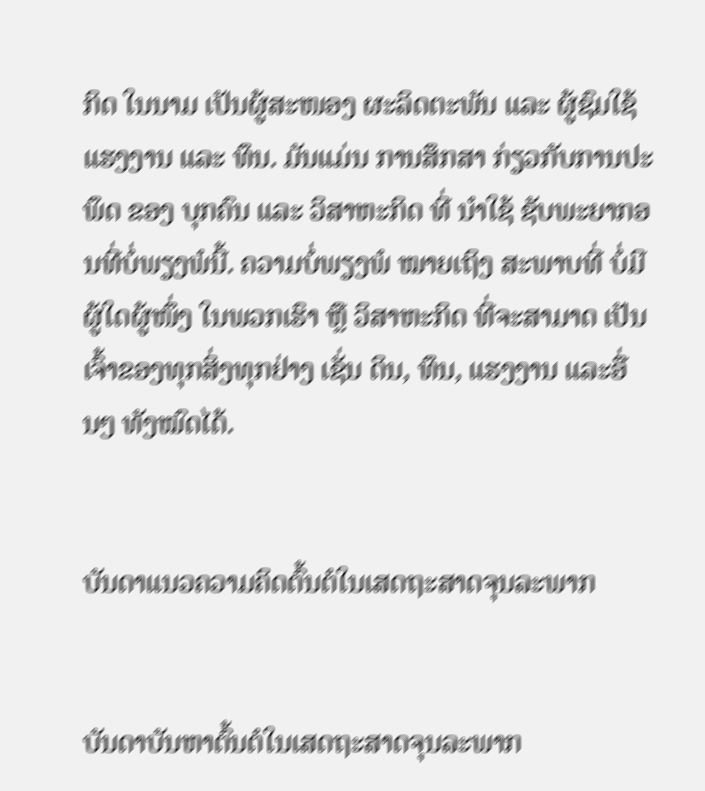ກິດ ໃນນາມ ເປັນຜູ້ສະໜອງ ຜະລິດຕະພັນ ແລະ ຜູ້ຊົມໃຊ້ ແຮງງານ ແລະ ທຶນ. ມັນແມ່ນ ການສຶກສາ ກ່ຽວກັບການປະພຶດ ຂອງ ບຸກຄົນ ແລະ ວິສາຫະກິດ ທີ່ ນຳໃຊ້ ຊັບພະຍາກອນທີ່ບໍ່ພຽງພໍນີ້. ຄວາມບໍ່ພຽງພໍ ໝາຍເຖິງ ສະພາບທີ່ ບໍ່ມີຜູ້ໃດຜູ້ໜຶ່ງ ໃນພວກເຮົາ ຫຼື ວິສາຫະກິດ ທີ່ຈະສາມາດ ເປັນເຈົ້າຂອງທຸກສິ່ງທຸກຢ່າງ ເຊັ່ນ ດິນ, ທຶນ, ແຮງງານ ແລະອື່ນໆ ທັງໝົດໄດ້.


ບັນດາແນວຄວາມຄິດຕົ້ນຕໍໃນເສດຖະສາດຈຸນລະພາກ


ບັນດາບັນຫາຕົ້ນຕໍໃນເສດຖະສາດຈຸນລະພາກ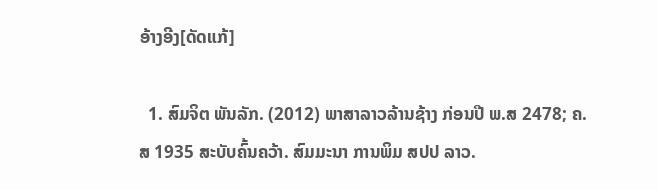ອ້າງອີງ[ດັດແກ້]

  1. ສົມຈິຕ ພັນລັກ. (2012) ພາສາລາວລ້ານຊ້າງ ກ່ອນປີ ພ.ສ 2478; ຄ.ສ 1935 ສະບັບຄົ້ນຄວ້າ. ສົມມະນາ ການພິມ ສປປ ລາວ.